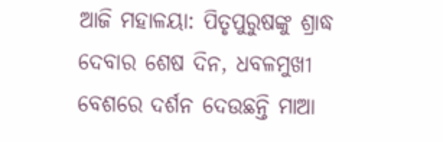ଆଜି ମହାଳୟା: ପିତୃପୁରୁଷଙ୍କୁ ଶ୍ରାଦ୍ଧ ଦେବାର ଶେଷ ଦିନ, ଧବଳମୁଖୀ ବେଶରେ ଦର୍ଶନ ଦେଉଛନ୍ତି ମାଆ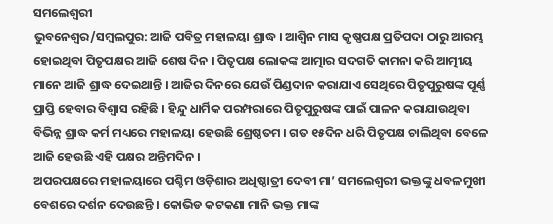ସମଲେଶ୍ୱରୀ
ଭୁବନେଶ୍ୱର/ସମ୍ୱଲପୁର: ଆଜି ପବିତ୍ର ମହାଳୟା ଶ୍ରାଦ୍ଧ । ଆଶ୍ୱିନ ମାସ କୃଷ୍ଣପକ୍ଷ ପ୍ରତିପଦା ଠାରୁ ଆରମ୍ଭ ହୋଇଥିବା ପିତୃପକ୍ଷର ଆଜି ଶେଷ ଦିନ । ପିତୃପକ୍ଷ ଲୋକଙ୍କ ଆତ୍ମାର ସଦଗତି କାମନା କରି ଆତ୍ମୀୟ ମାନେ ଆଜି ଶ୍ରାଦ୍ଧ ଦେଇଥାନ୍ତି । ଆଜିର ଦିନରେ ଯେଉଁ ପିଣ୍ଡଦାନ କରାଯାଏ ସେଥିରେ ପିତୃପୁରୁଷଙ୍କ ପୂର୍ଣ୍ଣ ପ୍ରାପ୍ତି ହେବାର ବିଶ୍ୱାସ ରହିଛି । ହିନ୍ଦୁ ଧାର୍ମିକ ପରମ୍ପରାରେ ପିତୃପୁରୁଷଙ୍କ ପାଇଁ ପାଳନ କରାଯାଉଥିବା ବିଭିନ୍ନ ଶ୍ରାଦ୍ଧ କର୍ମ ମଧ୍ୟରେ ମହାଳୟା ହେଉଛି ଶ୍ରେଷ୍ଠତମ । ଗତ ୧୫ଦିନ ଧରି ପିତୃପକ୍ଷ ଚାଲିଥିବା ବେଳେ ଆଜି ହେଉଛି ଏହି ପକ୍ଷର ଅନ୍ତିମଦିନ ।
ଅପରପକ୍ଷରେ ମହାଳୟାରେ ପଶ୍ଚିମ ଓଡ଼ିଶାର ଅଧିଷ୍ଠାତ୍ରୀ ଦେବୀ ମା’ ସମଲେଶ୍ୱରୀ ଭକ୍ତଙ୍କୁ ଧବଳମୁଖୀ ବେଶରେ ଦର୍ଶନ ଦେଉଛନ୍ତି । କୋଭିଡ କଟକଣା ମାନି ଭକ୍ତ ମାଙ୍କ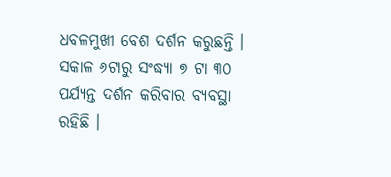ଧବଳମୁଖୀ ବେଶ ଦର୍ଶନ କରୁଛନ୍ତି । ସକାଳ ୬ଟାରୁ ସଂଦ୍ଧ୍ୟା ୭ ଟା ୩୦ ପର୍ଯ୍ୟନ୍ତ ଦର୍ଶନ କରିବାର ବ୍ୟବସ୍ଥା ରହିଛି ।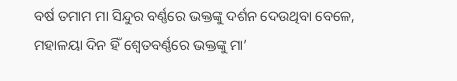ବର୍ଷ ତମାମ ମା ସିନ୍ଦୁର ବର୍ଣ୍ଣରେ ଭକ୍ତଙ୍କୁ ଦର୍ଶନ ଦେଉଥିବା ବେଳେ, ମହାଳୟା ଦିନ ହିଁ ଶ୍ୱେତବର୍ଣ୍ଣରେ ଭକ୍ତଙ୍କୁ ମା’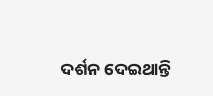ଦର୍ଶନ ଦେଇଥାନ୍ତି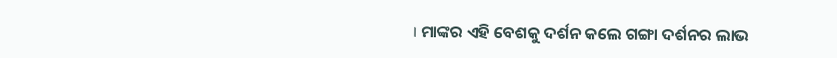। ମାଙ୍କର ଏହି ବେଶକୁ ଦର୍ଶନ କଲେ ଗଙ୍ଗା ଦର୍ଶନର ଲାଭ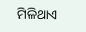ମିଳିଥାଏ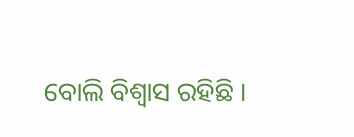ବୋଲି ବିଶ୍ୱାସ ରହିଛି ।